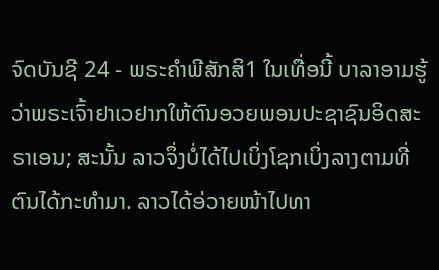ຈົດບັນຊີ 24 - ພຣະຄຳພີສັກສິ1 ໃນເທື່ອນີ້ ບາລາອາມຮູ້ວ່າພຣະເຈົ້າຢາເວຢາກໃຫ້ຕົນອວຍພອນປະຊາຊົນອິດສະຣາເອນ; ສະນັ້ນ ລາວຈຶ່ງບໍ່ໄດ້ໄປເບິ່ງໂຊກເບິ່ງລາງຕາມທີ່ຕົນໄດ້ກະທຳມາ. ລາວໄດ້ອ່ວາຍໜ້າໄປທາ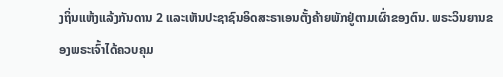ງຖິ່ນແຫ້ງແລ້ງກັນດານ 2 ແລະເຫັນປະຊາຊົນອິດສະຣາເອນຕັ້ງຄ້າຍພັກຢູ່ຕາມເຜົ່າຂອງຕົນ. ພຣະວິນຍານຂອງພຣະເຈົ້າໄດ້ຄວບຄຸມ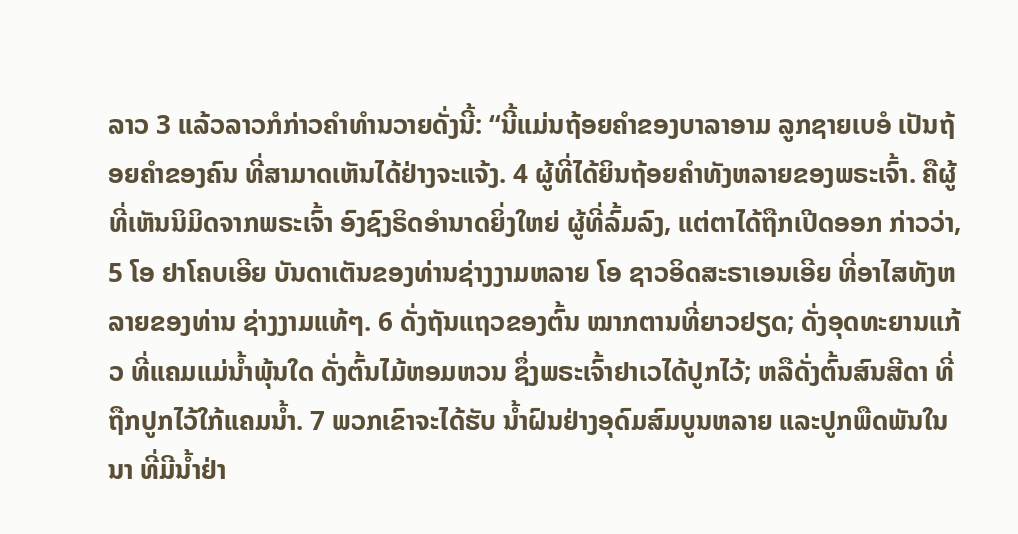ລາວ 3 ແລ້ວລາວກໍກ່າວຄຳທຳນວາຍດັ່ງນີ້: “ນີ້ແມ່ນຖ້ອຍຄຳຂອງບາລາອາມ ລູກຊາຍເບອໍ ເປັນຖ້ອຍຄຳຂອງຄົນ ທີ່ສາມາດເຫັນໄດ້ຢ່າງຈະແຈ້ງ. 4 ຜູ້ທີ່ໄດ້ຍິນຖ້ອຍຄຳທັງຫລາຍຂອງພຣະເຈົ້າ. ຄືຜູ້ທີ່ເຫັນນິມິດຈາກພຣະເຈົ້າ ອົງຊົງຣິດອຳນາດຍິ່ງໃຫຍ່ ຜູ້ທີ່ລົ້ມລົງ, ແຕ່ຕາໄດ້ຖືກເປີດອອກ ກ່າວວ່າ, 5 ໂອ ຢາໂຄບເອີຍ ບັນດາເຕັນຂອງທ່ານຊ່າງງາມຫລາຍ ໂອ ຊາວອິດສະຣາເອນເອີຍ ທີ່ອາໄສທັງຫລາຍຂອງທ່ານ ຊ່າງງາມແທ້ໆ. 6 ດັ່ງຖັນແຖວຂອງຕົ້ນ ໝາກຕານທີ່ຍາວຢຽດ; ດັ່ງອຸດທະຍານແກ້ວ ທີ່ແຄມແມ່ນໍ້າພຸ້ນໃດ ດັ່ງຕົ້ນໄມ້ຫອມຫວນ ຊຶ່ງພຣະເຈົ້າຢາເວໄດ້ປູກໄວ້; ຫລືດັ່ງຕົ້ນສົນສີດາ ທີ່ຖືກປູກໄວ້ໃກ້ແຄມນໍ້າ. 7 ພວກເຂົາຈະໄດ້ຮັບ ນໍ້າຝົນຢ່າງອຸດົມສົມບູນຫລາຍ ແລະປູກພືດພັນໃນນາ ທີ່ມີນໍ້າຢ່າ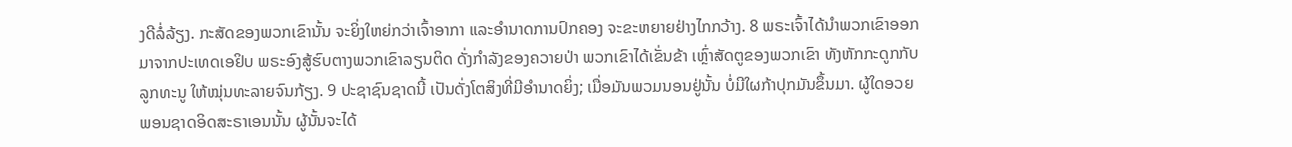ງດີລໍ່ລ້ຽງ. ກະສັດຂອງພວກເຂົານັ້ນ ຈະຍິ່ງໃຫຍ່ກວ່າເຈົ້າອາກາ ແລະອຳນາດການປົກຄອງ ຈະຂະຫຍາຍຢ່າງໄກກວ້າງ. 8 ພຣະເຈົ້າໄດ້ນຳພວກເຂົາອອກ ມາຈາກປະເທດເອຢິບ ພຣະອົງສູ້ຮົບຕາງພວກເຂົາລຽນຕິດ ດັ່ງກຳລັງຂອງຄວາຍປ່າ ພວກເຂົາໄດ້ເຂັ່ນຂ້າ ເຫຼົ່າສັດຕູຂອງພວກເຂົາ ທັງຫັກກະດູກກັບລູກທະນູ ໃຫ້ໝຸ່ນທະລາຍຈົນກ້ຽງ. 9 ປະຊາຊົນຊາດນີ້ ເປັນດັ່ງໂຕສິງທີ່ມີອຳນາດຍິ່ງ; ເມື່ອມັນພວມນອນຢູ່ນັ້ນ ບໍ່ມີໃຜກ້າປຸກມັນຂຶ້ນມາ. ຜູ້ໃດອວຍພອນຊາດອິດສະຣາເອນນັ້ນ ຜູ້ນັ້ນຈະໄດ້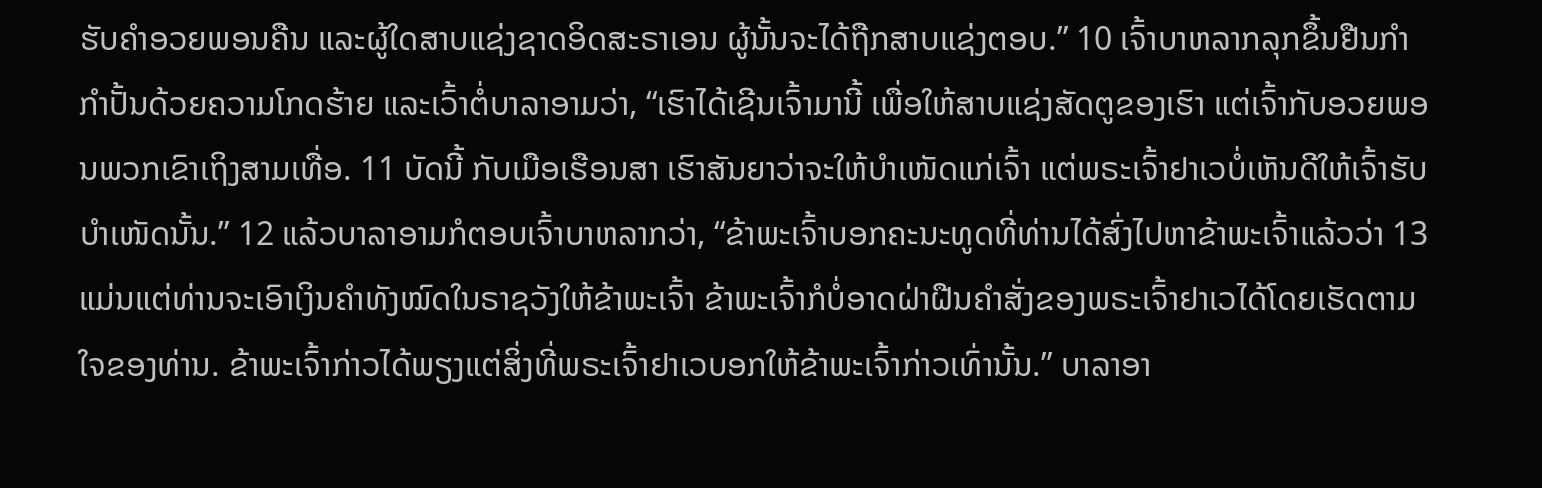ຮັບຄຳອວຍພອນຄືນ ແລະຜູ້ໃດສາບແຊ່ງຊາດອິດສະຣາເອນ ຜູ້ນັ້ນຈະໄດ້ຖືກສາບແຊ່ງຕອບ.” 10 ເຈົ້າບາຫລາກລຸກຂຶ້ນຢືນກຳກຳປັ້ນດ້ວຍຄວາມໂກດຮ້າຍ ແລະເວົ້າຕໍ່ບາລາອາມວ່າ, “ເຮົາໄດ້ເຊີນເຈົ້າມານີ້ ເພື່ອໃຫ້ສາບແຊ່ງສັດຕູຂອງເຮົາ ແຕ່ເຈົ້າກັບອວຍພອນພວກເຂົາເຖິງສາມເທື່ອ. 11 ບັດນີ້ ກັບເມືອເຮືອນສາ ເຮົາສັນຍາວ່າຈະໃຫ້ບຳເໜັດແກ່ເຈົ້າ ແຕ່ພຣະເຈົ້າຢາເວບໍ່ເຫັນດີໃຫ້ເຈົ້າຮັບບຳເໜັດນັ້ນ.” 12 ແລ້ວບາລາອາມກໍຕອບເຈົ້າບາຫລາກວ່າ, “ຂ້າພະເຈົ້າບອກຄະນະທູດທີ່ທ່ານໄດ້ສົ່ງໄປຫາຂ້າພະເຈົ້າແລ້ວວ່າ 13 ແມ່ນແຕ່ທ່ານຈະເອົາເງິນຄຳທັງໝົດໃນຣາຊວັງໃຫ້ຂ້າພະເຈົ້າ ຂ້າພະເຈົ້າກໍບໍ່ອາດຝ່າຝືນຄຳສັ່ງຂອງພຣະເຈົ້າຢາເວໄດ້ໂດຍເຮັດຕາມໃຈຂອງທ່ານ. ຂ້າພະເຈົ້າກ່າວໄດ້ພຽງແຕ່ສິ່ງທີ່ພຣະເຈົ້າຢາເວບອກໃຫ້ຂ້າພະເຈົ້າກ່າວເທົ່ານັ້ນ.” ບາລາອາ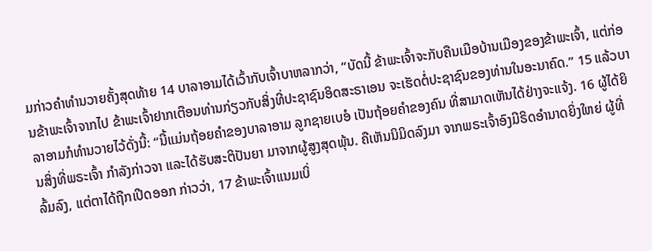ມກ່າວຄຳທຳນວາຍຄັ້ງສຸດທ້າຍ 14 ບາລາອາມໄດ້ເວົ້າກັບເຈົ້າບາຫລາກວ່າ, “ບັດນີ້ ຂ້າພະເຈົ້າຈະກັບຄືນເມືອບ້ານເມືອງຂອງຂ້າພະເຈົ້າ, ແຕ່ກ່ອນຂ້າພະເຈົ້າຈາກໄປ ຂ້າພະເຈົ້າຢາກເຕືອນທ່ານກ່ຽວກັບສິ່ງທີ່ປະຊາຊົນອິດສະຣາເອນ ຈະເຮັດຕໍ່ປະຊາຊົນຂອງທ່ານໃນອະນາຄົດ.” 15 ແລ້ວບາລາອາມກໍທຳນວາຍໄວ້ດັ່ງນີ້: “ນີ້ແມ່ນຖ້ອຍຄຳຂອງບາລາອາມ ລູກຊາຍເບອໍ ເປັນຖ້ອຍຄຳຂອງຄົນ ທີ່ສາມາດເຫັນໄດ້ຢ່າງຈະແຈ້ງ. 16 ຜູ້ໄດ້ຍິນສິ່ງທີ່ພຣະເຈົ້າ ກຳລັງກ່າວຈາ ແລະໄດ້ຮັບສະຕິປັນຍາ ມາຈາກຜູ້ສູງສຸດພຸ້ນ. ຄືເຫັນນິມິດລົງມາ ຈາກພຣະເຈົ້າອົງມີຣິດອຳນາດຍິ່ງໃຫຍ່ ຜູ້ທີ່ລົ້ມລົງ, ແຕ່ຕາໄດ້ຖືກເປີດອອກ ກ່າວວ່າ, 17 ຂ້າພະເຈົ້າແນມເບິ່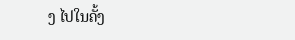ງ ໄປໃນຄັ້ງ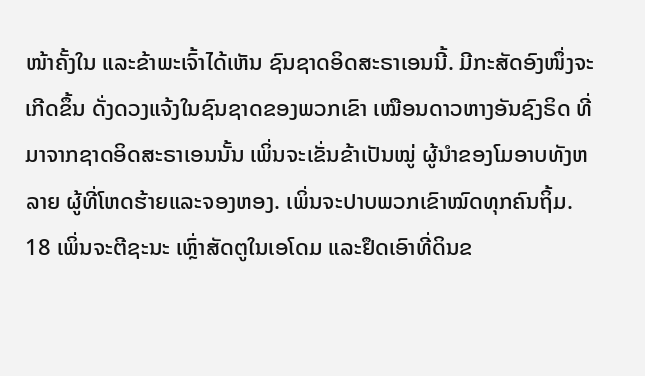ໜ້າຄັ້ງໃນ ແລະຂ້າພະເຈົ້າໄດ້ເຫັນ ຊົນຊາດອິດສະຣາເອນນີ້. ມີກະສັດອົງໜຶ່ງຈະເກີດຂຶ້ນ ດັ່ງດວງແຈ້ງໃນຊົນຊາດຂອງພວກເຂົາ ເໝືອນດາວຫາງອັນຊົງຣິດ ທີ່ມາຈາກຊາດອິດສະຣາເອນນັ້ນ ເພິ່ນຈະເຂັ່ນຂ້າເປັນໝູ່ ຜູ້ນຳຂອງໂມອາບທັງຫລາຍ ຜູ້ທີ່ໂຫດຮ້າຍແລະຈອງຫອງ. ເພິ່ນຈະປາບພວກເຂົາໝົດທຸກຄົນຖິ້ມ. 18 ເພິ່ນຈະຕີຊະນະ ເຫຼົ່າສັດຕູໃນເອໂດມ ແລະຢຶດເອົາທີ່ດິນຂ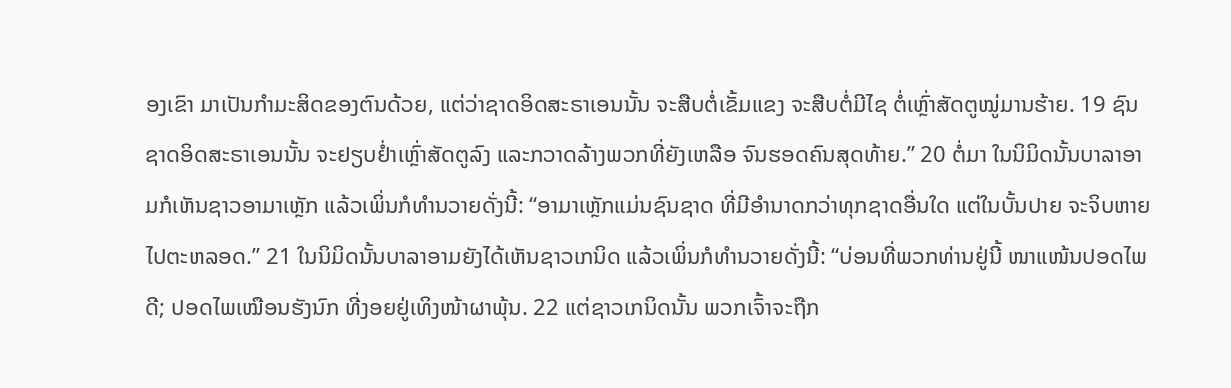ອງເຂົາ ມາເປັນກຳມະສິດຂອງຕົນດ້ວຍ, ແຕ່ວ່າຊາດອິດສະຣາເອນນັ້ນ ຈະສືບຕໍ່ເຂັ້ມແຂງ ຈະສືບຕໍ່ມີໄຊ ຕໍ່ເຫຼົ່າສັດຕູໝູ່ມານຮ້າຍ. 19 ຊົນຊາດອິດສະຣາເອນນັ້ນ ຈະຢຽບຢໍ່າເຫຼົ່າສັດຕູລົງ ແລະກວາດລ້າງພວກທີ່ຍັງເຫລືອ ຈົນຮອດຄົນສຸດທ້າຍ.” 20 ຕໍ່ມາ ໃນນິມິດນັ້ນບາລາອາມກໍເຫັນຊາວອາມາເຫຼັກ ແລ້ວເພິ່ນກໍທຳນວາຍດັ່ງນີ້: “ອາມາເຫຼັກແມ່ນຊົນຊາດ ທີ່ມີອຳນາດກວ່າທຸກຊາດອື່ນໃດ ແຕ່ໃນບັ້ນປາຍ ຈະຈິບຫາຍໄປຕະຫລອດ.” 21 ໃນນິມິດນັ້ນບາລາອາມຍັງໄດ້ເຫັນຊາວເກນິດ ແລ້ວເພິ່ນກໍທຳນວາຍດັ່ງນີ້: “ບ່ອນທີ່ພວກທ່ານຢູ່ນີ້ ໜາແໜ້ນປອດໄພດີ; ປອດໄພເໝືອນຮັງນົກ ທີ່ງອຍຢູ່ເທິງໜ້າຜາພຸ້ນ. 22 ແຕ່ຊາວເກນິດນັ້ນ ພວກເຈົ້າຈະຖືກ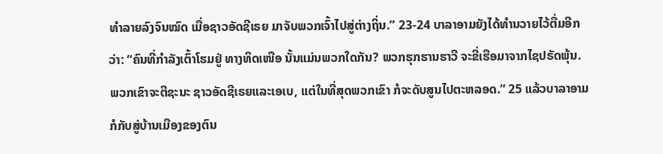ທຳລາຍລົງຈົນໝົດ ເມື່ອຊາວອັດຊີເຣຍ ມາຈັບພວກເຈົ້າໄປສູ່ຕ່າງຖິ່ນ.” 23-24 ບາລາອາມຍັງໄດ້ທຳນວາຍໄວ້ຕື່ມອີກວ່າ: “ຄົນທີ່ກຳລັງເຕົ້າໂຮມຢູ່ ທາງທິດເໜືອ ນັ້ນແມ່ນພວກໃດກັນ? ພວກຮຸກຮານຮາວີ ຈະຂີ່ເຮືອມາຈາກໄຊປຣັດພຸ້ນ. ພວກເຂົາຈະຕີຊະນະ ຊາວອັດຊີເຣຍແລະເອເບ, ແຕ່ໃນທີ່ສຸດພວກເຂົາ ກໍຈະດັບສູນໄປຕະຫລອດ.” 25 ແລ້ວບາລາອາມກໍກັບສູ່ບ້ານເມືອງຂອງຕົນ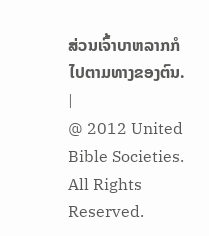ສ່ວນເຈົ້າບາຫລາກກໍໄປຕາມທາງຂອງຕົນ. |
@ 2012 United Bible Societies. All Rights Reserved.